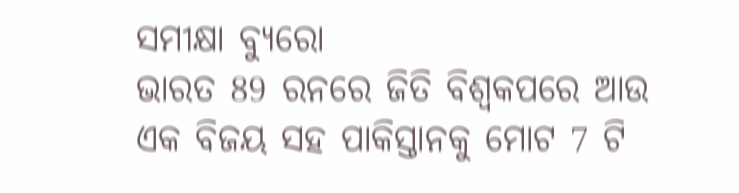ସମୀକ୍ଷା ବ୍ୟୁରୋ
ଭାରତ 89 ରନରେ ଜିତି ବିଶ୍ୱକପରେ ଆଉ ଏକ ବିଜୟ ସହ ପାକିସ୍ତାନକୁ ମୋଟ 7 ଟି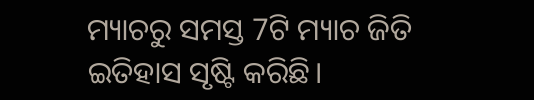ମ୍ୟାଚରୁ ସମସ୍ତ 7ଟି ମ୍ୟାଚ ଜିତି ଇତିହାସ ସୃଷ୍ଟି କରିଛି।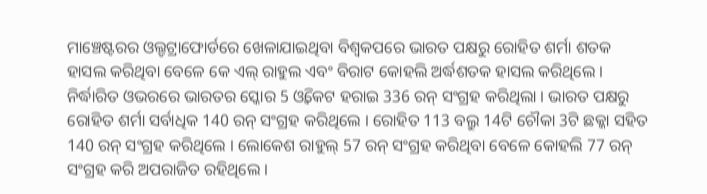ମାଞ୍ଚେଷ୍ଟରର ଓଲ୍ଡଟ୍ରାଫୋର୍ଡରେ ଖେଳାଯାଇଥିବା ବିଶ୍ବକପରେ ଭାରତ ପକ୍ଷରୁ ରୋହିତ ଶର୍ମା ଶତକ ହାସଲ କରିଥିବା ବେଳେ କେ ଏଲ୍ ରାହୁଲ ଏବଂ ବିରାଟ କୋହଲି ଅର୍ଦ୍ଧଶତକ ହାସଲ କରିଥିଲେ । ନିର୍ଦ୍ଧାରିତ ଓଭରରେ ଭାରତର ସ୍କୋର 5 ଓ୍ବିକେଟ ହରାଇ 336 ରନ୍ ସଂଗ୍ରହ କରିଥିଲା । ଭାରତ ପକ୍ଷରୁ ରୋହିତ ଶର୍ମା ସର୍ବାଧିକ 140 ରନ୍ ସଂଗ୍ରହ କରିଥିଲେ । ରୋହିତ 113 ବଲ୍ରୁ 14ଟି ଚୌକା 3ଟି ଛକ୍କା ସହିତ 140 ରନ୍ ସଂଗ୍ରହ କରିଥିଲେ । ଲୋକେଶ ରାହୁଲ୍ 57 ରନ୍ ସଂଗ୍ରହ କରିଥିବା ବେଳେ କୋହଲି 77 ରନ୍ ସଂଗ୍ରହ କରି ଅପରାଜିତ ରହିଥିଲେ ।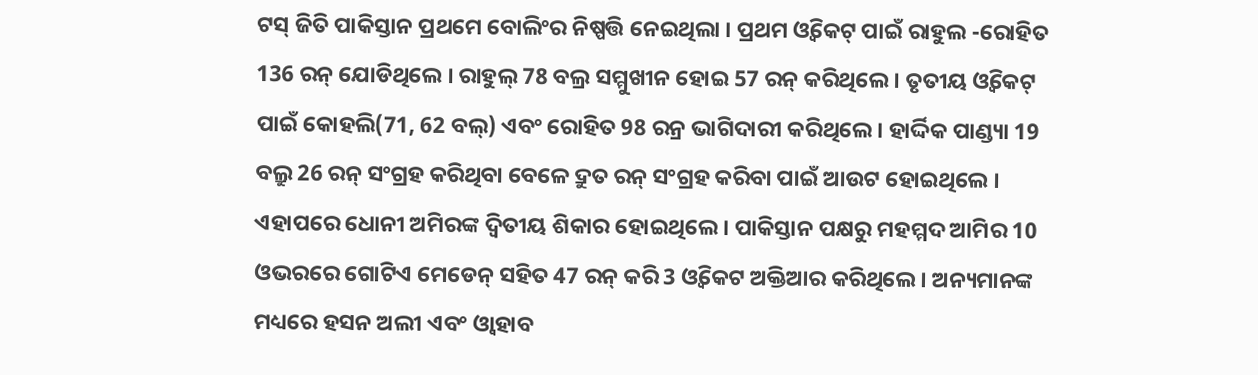ଟସ୍ ଜିତି ପାକିସ୍ତାନ ପ୍ରଥମେ ବୋଲିଂର ନିଷ୍ପତ୍ତି ନେଇଥିଲା । ପ୍ରଥମ ଓ୍ବିକେଟ୍ ପାଇଁ ରାହୁଲ -ରୋହିତ 136 ରନ୍ ଯୋଡିଥିଲେ । ରାହୁଲ୍ 78 ବଲ୍ର ସମ୍ମୁଖୀନ ହୋଇ 57 ରନ୍ କରିଥିଲେ । ତୃତୀୟ ଓ୍ବିକେଟ୍ ପାଇଁ କୋହଲି(71, 62 ବଲ୍) ଏବଂ ରୋହିତ 98 ରନ୍ର ଭାଗିଦାରୀ କରିଥିଲେ । ହାର୍ଦ୍ଦିକ ପାଣ୍ଡ୍ୟା 19 ବଲ୍ରୁ 26 ରନ୍ ସଂଗ୍ରହ କରିଥିବା ବେଳେ ଦ୍ରୁତ ରନ୍ ସଂଗ୍ରହ କରିବା ପାଇଁ ଆଉଟ ହୋଇଥିଲେ । ଏହାପରେ ଧୋନୀ ଅମିରଙ୍କ ଦ୍ବିତୀୟ ଶିକାର ହୋଇଥିଲେ । ପାକିସ୍ତାନ ପକ୍ଷରୁ ମହମ୍ମଦ ଆମିର 10 ଓଭରରେ ଗୋଟିଏ ମେଡେନ୍ ସହିତ 47 ରନ୍ କରି 3 ଓ୍ବିକେଟ ଅକ୍ତିଆର କରିଥିଲେ । ଅନ୍ୟମାନଙ୍କ ମଧ୍ୟରେ ହସନ ଅଲୀ ଏବଂ ଓ୍ବାହାବ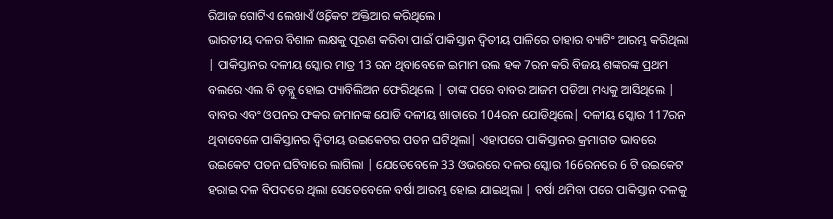ରିଆଜ ଗୋଟିଏ ଲେଖାଏଁ ଓ୍ବିକେଟ ଅକ୍ତିଆର କରିଥିଲେ ।
ଭାରତୀୟ ଦଳର ବିଶାଳ ଲକ୍ଷକୁ ପୂରଣ କରିବା ପାଇଁ ପାକିସ୍ତାନ ଦ୍ଵିତୀୟ ପାଳିରେ ତାହାର ବ୍ୟାଟିଂ ଆରମ୍ଭ କରିଥିଲା | ପାକିସ୍ତାନର ଦଳୀୟ ସ୍କୋର ମାତ୍ର 13 ରନ ଥିବାବେଳେ ଇମାମ ଉଲ ହକ 7ରନ କରି ବିଜୟ ଶଙ୍କରଙ୍କ ପ୍ରଥମ ବଲରେ ଏଲ ବି ଡ଼ବ୍ଲୁ ହୋଇ ପ୍ୟାବିଲିଅନ ଫେରିଥିଲେ | ତାଙ୍କ ପରେ ବାବର ଆଜମ ପଡିଆ ମଧ୍ୟକୁ ଆସିଥିଲେ | ବାବର ଏବଂ ଓପନର ଫକର ଜମାନଙ୍କ ଯୋଡି ଦଳୀୟ ଖାତାରେ 104ରନ ଯୋଡିଥିଲେ| ଦଳୀୟ ସ୍କୋର 117ରନ ଥିବାବେଳେ ପାକିସ୍ତାନର ଦ୍ଵିତୀୟ ଉଇକେଟର ପତନ ଘଟିଥିଲା| ଏହାପରେ ପାକିସ୍ତାନର କ୍ରମାଗତ ଭାବରେ ଉଇକେଟ ପତନ ଘଟିବାରେ ଲାଗିଲା | ଯେତେବେଳେ 33 ଓଭରରେ ଦଳର ସ୍କୋର 166ରନରେ 6 ଟି ଉଇକେଟ ହରାଇ ଦଳ ବିପଦରେ ଥିଲା ସେତେବେଳେ ବର୍ଷା ଆରମ୍ଭ ହୋଇ ଯାଇଥିଲା | ବର୍ଷା ଥମିବା ପରେ ପାକିସ୍ତାନ ଦଳକୁ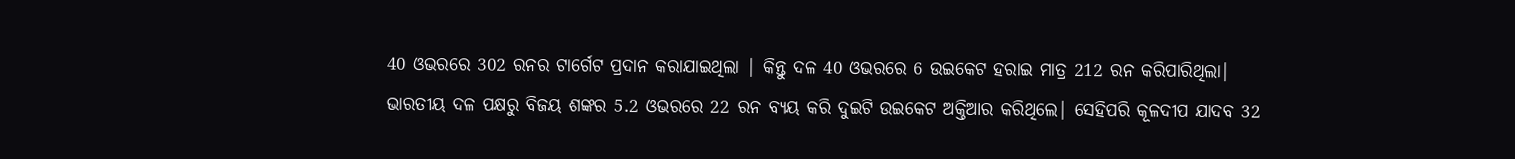40 ଓଭରରେ 302 ରନର ଟାର୍ଗେଟ ପ୍ରଦାନ କରାଯାଇଥିଲା | କିନ୍ତୁ ଦଳ 40 ଓଭରରେ 6 ଉଇକେଟ ହରାଇ ମାତ୍ର 212 ରନ କରିପାରିଥିଲା|
ଭାରତୀୟ ଦଳ ପକ୍ଷରୁ ବିଜୟ ଶଙ୍କର 5.2 ଓଭରରେ 22 ରନ ବ୍ୟୟ କରି ଦୁଇଟି ଉଇକେଟ ଅକ୍ତିଆର କରିଥିଲେ| ସେହିପରି କୂଳଦୀପ ଯାଦବ 32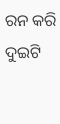ରନ କରି ଦୁଇଟି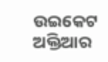ଉଇକେଟ ଅକ୍ତିଆର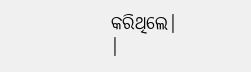କରିଥିଲେ|
|